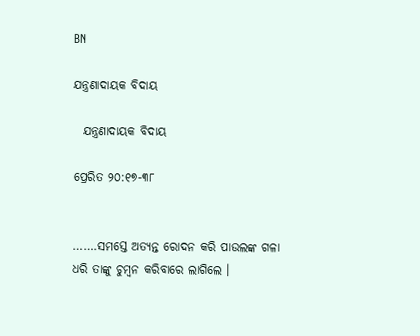BN

ଯନ୍ତ୍ରଣାଦାୟକ ବିଦାୟ

  ଯନ୍ତ୍ରଣାଦାୟକ ବିଦାୟ

ପ୍ରେରିତ ୨୦:୧୭-୩୮


…….ସମସ୍ତେ ଅତ୍ୟନ୍ତ ରୋଦନ କରି ପାଉଲଙ୍କ ଗଳା ଧରି ତାଙ୍କୁ ଚୁମ୍ବନ କରିବାରେ ଲାଗିଲେ ।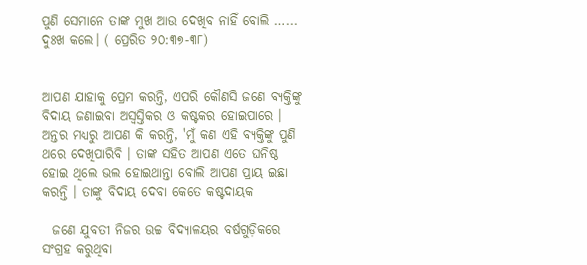ପୁଣି ସେମାନେ ତାଙ୍କ ମୁଖ ଆଉ ଦେଖିବ ନାହିଁ ବୋଲି …... ଦୁଃଖ କଲେ। ( ପ୍ରେରିତ ୨୦:୩୭-୩୮)


ଆପଣ ଯାହାକୁ ପ୍ରେମ କରନ୍ତି, ଏପରି କୌଣସି ଜଣେ ବ୍ୟକ୍ତିଙ୍କୁ ବିଦାୟ ଜଣାଇବା ଅସ୍ୱସ୍ତିକର ଓ କଷ୍ଟକର ହୋଇପାରେ । ଅନ୍ତର ମଧ୍ୟରୁ ଆପଣ କି କରନ୍ତି, 'ମୁଁ କଣ ଏହି ବ୍ୟକ୍ତିଙ୍କୁ ପୁଣି ଥରେ ଦେଖିପାରିବି । ତାଙ୍କ ସହିତ ଆପଣ ଏତେ ଘନିଷ୍ଠ ହୋଇ ଥିଲେ ଭଲ ହୋଇଥାନ୍ତା ବୋଲି ଆପଣ ପ୍ରାୟ ଇଛା କରନ୍ତି । ତାଙ୍କୁ ବିଦାୟ ଦେବା କେତେ କଷ୍ଟଦାୟକ

  ଜଣେ ଯୁବତୀ ନିଜର ଉଚ୍ଚ ବିଦ୍ୟାଳୟର ବର୍ଷଗୁଡ଼ିକରେ  ସଂଗ୍ରହ କରୁଥିବା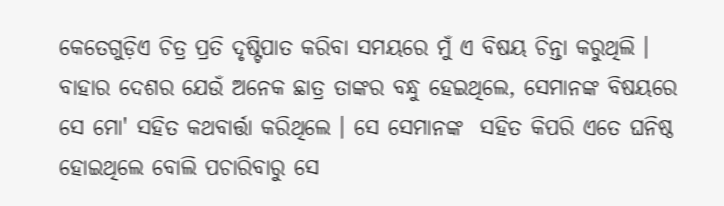କେତେଗୁଡ଼ିଏ ଚିତ୍ର ପ୍ରତି ଦୃଷ୍ଟିପାତ କରିବା ସମୟରେ ମୁଁ ଏ ବିଷୟ ଚିନ୍ତା କରୁଥିଲି । ବାହାର ଦେଶର ଯେଉଁ ଅନେକ ଛାତ୍ର ତାଙ୍କର ବନ୍ଧୁ ହେଇଥିଲେ, ସେମାନଙ୍କ ବିଷୟରେ ସେ ମୋ' ସହିତ କଥବାର୍ତ୍ତା କରିଥିଲେ । ସେ ସେମାନଙ୍କ  ସହିତ କିପରି ଏତେ ଘନିଷ୍ଠ ହୋଇଥିଲେ ବୋଲି ପଚାରିବାରୁ ସେ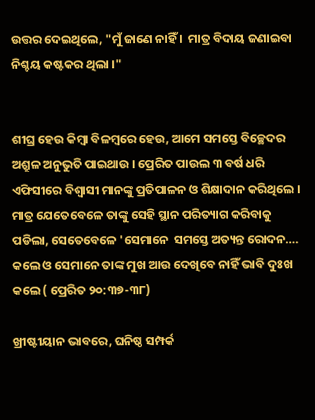ଉତ୍ତର ଦେଇଥିଲେ, "ମୁଁ ଜାଣେ ନାହିଁ ।  ମାତ୍ର ବିଦାୟ ଜଣାଇବା ନିଶ୍ଚୟ କଷ୍ଟକର ଥିଲା ।"


ଶୀଘ୍ର ହେଉ କିମ୍ୱା ବିଳମ୍ୱରେ ହେଉ, ଆମେ ସମସ୍ତେ ବିଚ୍ଛେଦର ଅଶ୍ରୁଳ ଅନୁଭୁତି ପାଇଥାଉ । ପ୍ରେରିତ ପାଉଲ ୩ ବର୍ଷ ଧରି ଏଫିସୀରେ ବିଶ୍ବାସୀ ମାନଙ୍କୁ ପ୍ରତିପାଳନ ଓ ଶିକ୍ଷାଦାନ କରିଥିଲେ । ମାତ୍ର ଯେତେବେଳେ ତାଙ୍କୁ ସେହି ସ୍ଥାନ ପରିତ୍ୟାଗ କରିବାକୁ ପଡିଲା, ସେତେବେଳେ 'ସେମାନେ  ସମସ୍ତେ ଅତ୍ୟନ୍ତ ରୋଦନ…. କଲେ ଓ ସେମାନେ ତାଙ୍କ ମୁଖ ଆଉ ଦେଖିବେ ନାହିଁ ଭାବି ଦୁଃଖ କଲେ ( ପ୍ରେରିତ ୨୦:୩୭-୩୮)

ଖ୍ରୀଷ୍ଟୀୟାନ ଭାବରେ, ଘନିଷ୍ଠ ସମ୍ପର୍କ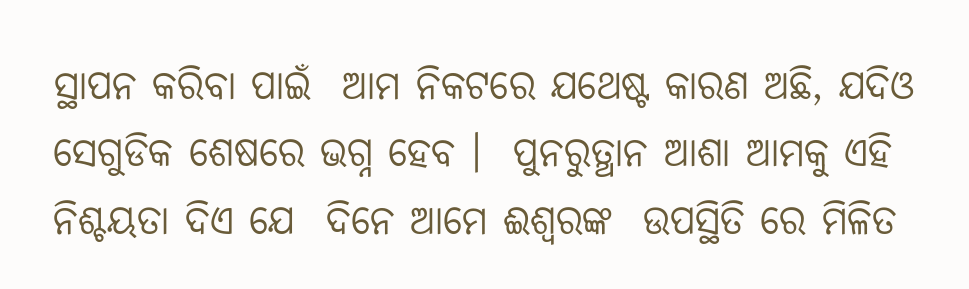ସ୍ଥାପନ କରିବା ପାଇଁ  ଆମ ନିକଟରେ ଯଥେଷ୍ଟ କାରଣ ଅଛି, ଯଦିଓ ସେଗୁଡିକ ଶେଷରେ ଭଗ୍ନ ହେବ ।  ପୁନରୁତ୍ଥାନ ଆଶା ଆମକୁ ଏହି ନିଶ୍ଚୟତା ଦିଏ ଯେ  ଦିନେ ଆମେ ଈଶ୍ଵରଙ୍କ  ଉପସ୍ଥିତି ରେ ମିଳିତ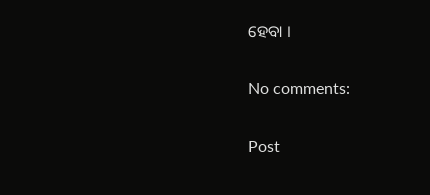ହେବା ।

No comments:

Post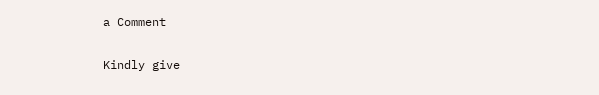a Comment

Kindly give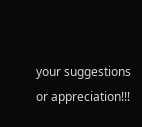your suggestions or appreciation!!!